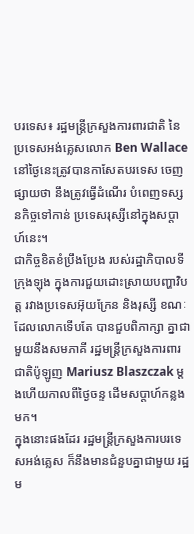បរទេស៖ រដ្ឋមន្ត្រីក្រសួងការពារជាតិ នៃប្រទេសអង់គ្លេសលោក Ben Wallace នៅថ្ងៃនេះត្រូវបានកាសែតបរទេស ចេញផ្សាយថា នឹងត្រូវធ្វើដំណើរ បំពេញទស្សនកិច្ចទៅកាន់ ប្រទេសរុស្សីនៅក្នុងសប្តាហ៍នេះ។
ជាកិច្ចខិតខំប្រឹងប្រែង របស់រដ្ឋាភិបាលទីក្រុងឡុង ក្នុងការជួយដោះស្រាយបញ្ហាវិបត្ត រវាងប្រទេសអ៊ុយក្រែន និងរុស្សី ខណៈដែលលោកទើបតែ បានជួបពិភាក្សា គ្នាជាមួយនឹងសមភាគី រដ្ឋមន្ត្រីក្រសួងការពារជាតិប៉ូឡូញ Mariusz Blaszczak ម្តងហើយកាលពីថ្ងៃចន្ទ ដើមសប្តាហ៍កន្លងមក។
ក្នុងនោះផងដែរ រដ្ឋមន្ត្រីក្រសួងការបរទេសអង់គ្លេស ក៏នឹងមានជំនួបគ្នាជាមួយ រដ្ឋម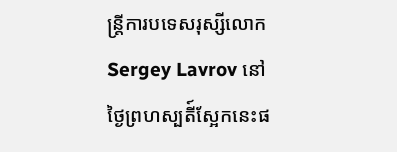ន្ត្រីការបទេសរុស្សីលោក Sergey Lavrov នៅថ្ងៃព្រហស្បតី៍ស្អែកនេះផ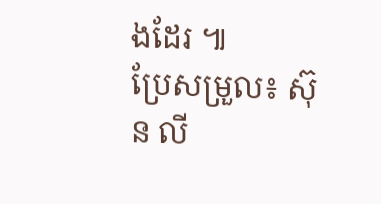ងដែរ ៕
ប្រែសម្រួល៖ ស៊ុន លី